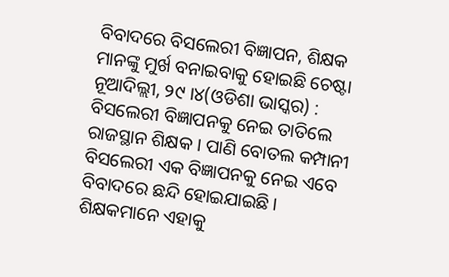ବିବାଦରେ ବିସଲେରୀ ବିଜ୍ଞାପନ, ଶିକ୍ଷକ ମାନଙ୍କୁ ମୁର୍ଖ ବନାଇବାକୁ ହୋଇଛି ଚେଷ୍ଟା
ନୂଆଦିଲ୍ଲୀ, ୨୯ ।୪(ଓଡିଶା ଭାସ୍କର) : ବିସଲେରୀ ବିଜ୍ଞାପନକୁ ନେଇ ତାତିଲେ ରାଜସ୍ଥାନ ଶିକ୍ଷକ । ପାଣି ବୋତଲ କମ୍ପାନୀ ବିସଲେରୀ ଏକ ବିଜ୍ଞାପନକୁ ନେଇ ଏବେ ବିବାଦରେ ଛନ୍ଦି ହୋଇଯାଇଛି । ଶିକ୍ଷକମାନେ ଏହାକୁ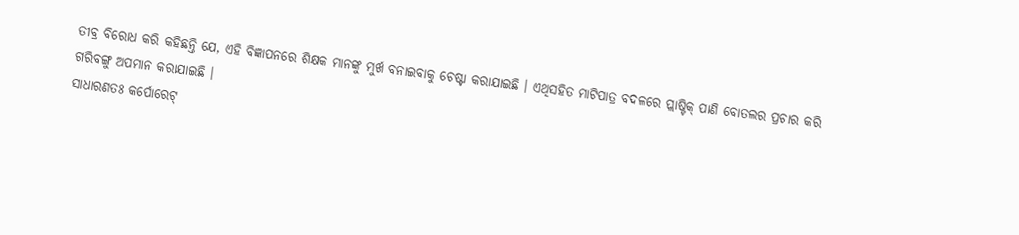ତୀବ୍ର ବିରୋଧ କରି କହିଛନ୍ତି ଯେ, ଏହି ବିଜ୍ଞାପନରେ ଶିକ୍ଷକ ମାନଙ୍କୁ ମୁର୍ଖ ବନାଇବାକୁ ଚେଷ୍ଟା କରାଯାଇଛି । ଏଥିସହିତ ମାଟିପାତ୍ର ବଦଳରେ ପ୍ଲାଷ୍ଟିକ୍ ପାଣି ବୋତଲର ପ୍ରଚାର କରି ଗରିବଙ୍ଗୁ ଅପମାନ କରାଯାଇଛି ।
ସାଧାରଣତଃ କର୍ପୋରେଟ୍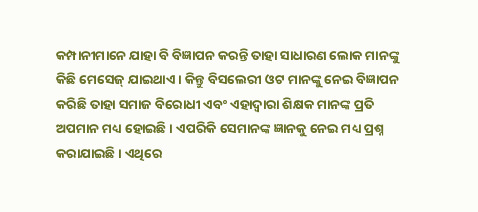କମ୍ପାନୀମାନେ ଯାହା ବି ବିଜ୍ଞାପନ କରନ୍ତି ତାହା ସାଧାରଣ ଲୋକ ମାନଙ୍କୁ କିଛି ମେସେଜ୍ ଯାଇଥାଏ । କିନ୍ତୁ ବିସଲେରୀ ଓଟ ମାନଙ୍କୁ ନେଇ ବିଜ୍ଞାପନ କରିଛି ତାହା ସମାଜ ବିରୋଧୀ ଏବଂ ଏହାଦ୍ୱାରା ଶିକ୍ଷକ ମାନଙ୍କ ପ୍ରତି ଅପମାନ ମଧ୍ୟ ହୋଇଛି । ଏପରିକି ସେମାନଙ୍କ ଜ୍ଞାନକୁ ନେଇ ମଧ୍ୟ ପ୍ରଶ୍ନ କରାଯାଇଛି । ଏଥିରେ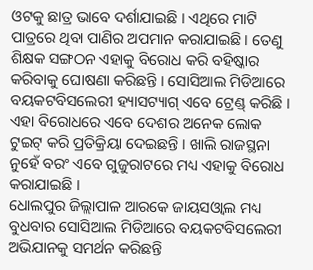ଓଟକୁ ଛାତ୍ର ଭାବେ ଦର୍ଶାଯାଇଛି । ଏଥିରେ ମାଟି ପାତ୍ରରେ ଥିବା ପାଣିର ଅପମାନ କରାଯାଇଛି । ତେଣୁ ଶିକ୍ଷକ ସଙ୍ଗଠନ ଏହାକୁ ବିରୋଧ କରି ବହିଷ୍କାର କରିବାକୁ ଘୋଷଣା କରିଛନ୍ତି । ସୋସିଆଲ ମିଡିଆରେ ବୟକଟବିସଲେରୀ ହ୍ୟାସଟ୍ୟାଗ୍ ଏବେ ଟ୍ରେଣ୍ଡ୍ କରିଛି । ଏହା ବିରୋଧରେ ଏବେ ଦେଶର ଅନେକ ଲୋକ ଟୁଇଟ୍ କରି ପ୍ରତିକ୍ରିୟା ଦେଇଛନ୍ତି । ଖାଲି ରାଜସ୍ଥନା ନୁହେଁ ବରଂ ଏବେ ଗୁଜୁରାଟରେ ମଧ୍ୟ ଏହାକୁ ବିରୋଧ କରାଯାଇଛି ।
ଧୋଲପୁର ଜିଲ୍ଲାପାଳ ଆରକେ ଜାୟସଓ୍ୱାଲ ମଧ୍ୟ ବୁଧବାର ସୋସିଆଲ ମିଡିଆରେ ବୟକଟବିସଲେରୀ ଅଭିଯାନକୁ ସମର୍ଥନ କରିଛନ୍ତି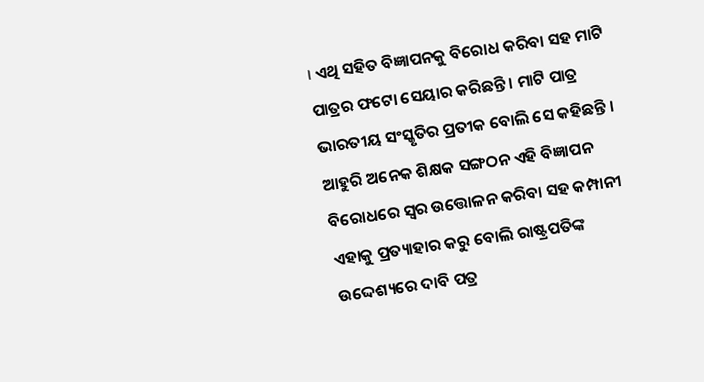। ଏଥି ସହିତ ବିଜ୍ଞାପନକୁ ବିରୋଧ କରିବା ସହ ମାଟି ପାତ୍ରର ଫଟୋ ସେୟାର କରିଛନ୍ତି । ମାଟି ପାତ୍ର ଭାରତୀୟ ସଂସ୍କୃତିର ପ୍ରତୀକ ବୋଲି ସେ କହିଛନ୍ତି । ଆହୁରି ଅନେକ ଶିକ୍ଷକ ସଙ୍ଗଠନ ଏହି ବିଜ୍ଞାପନ ବିରୋଧରେ ସ୍ୱର ଉତ୍ତୋଳନ କରିବା ସହ କମ୍ପାନୀ ଏହାକୁ ପ୍ରତ୍ୟାହାର କରୁ ବୋଲି ରାଷ୍ଟ୍ରପତିଙ୍କ ଉଦ୍ଦେଶ୍ୟରେ ଦାବି ପତ୍ର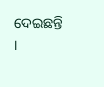ଦେଇଛନ୍ତି ।